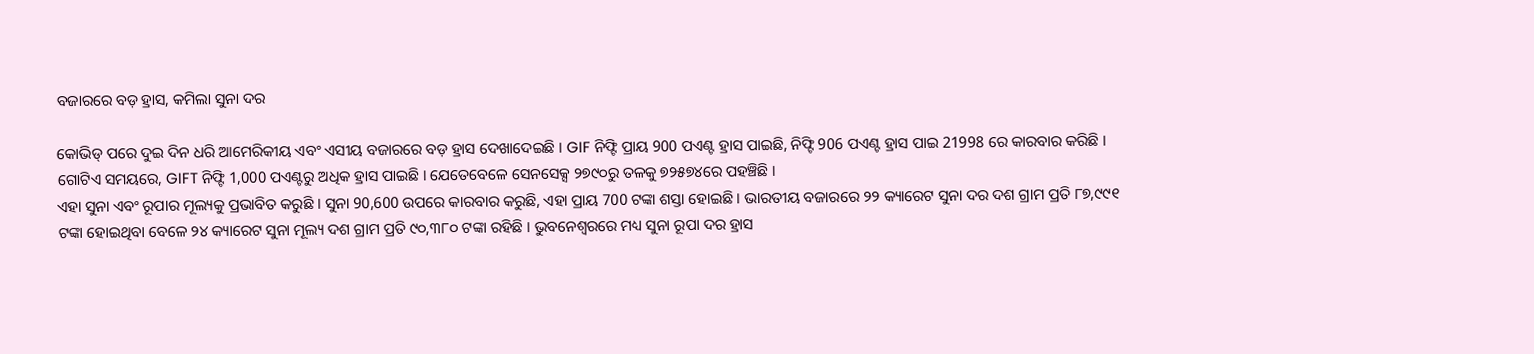ବଜାରରେ ବଡ଼ ହ୍ରାସ, କମିଲା ସୁନା ଦର

କୋଭିଡ୍ ପରେ ଦୁଇ ଦିନ ଧରି ଆମେରିକୀୟ ଏବଂ ଏସୀୟ ବଜାରରେ ବଡ଼ ହ୍ରାସ ଦେଖାଦେଇଛି । GIF ନିଫ୍ଟି ପ୍ରାୟ 900 ପଏଣ୍ଟ ହ୍ରାସ ପାଇଛି, ନିଫ୍ଟି 906 ପଏଣ୍ଟ ହ୍ରାସ ପାଇ 21998 ରେ କାରବାର କରିଛି । ଗୋଟିଏ ସମୟରେ, GIFT ନିଫ୍ଟି 1,000 ପଏଣ୍ଟରୁ ଅଧିକ ହ୍ରାସ ପାଇଛି । ଯେତେବେଳେ ସେନସେକ୍ସ ୨୭୯୦ରୁ ତଳକୁ ୭୨୫୭୪ରେ ପହଞ୍ଚିଛି ।
ଏହା ସୁନା ଏବଂ ରୂପାର ମୂଲ୍ୟକୁ ପ୍ରଭାବିତ କରୁଛି । ସୁନା 90,600 ଉପରେ କାରବାର କରୁଛି, ଏହା ପ୍ରାୟ 700 ଟଙ୍କା ଶସ୍ତା ହୋଇଛି । ଭାରତୀୟ ବଜାରରେ ୨୨ କ୍ୟାରେଟ ସୁନା ଦର ଦଶ ଗ୍ରାମ ପ୍ରତି ୮୭,୯୯୧ ଟଙ୍କା ହୋଇଥିବା ବେଳେ ୨୪ କ୍ୟାରେଟ ସୁନା ମୂଲ୍ୟ ଦଶ ଗ୍ରାମ ପ୍ରତି ୯୦,୩୮୦ ଟଙ୍କା ରହିଛି । ଭୁବନେଶ୍ବରରେ ମଧ୍ୟ ସୁନା ରୂପା ଦର ହ୍ରାସ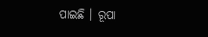ପାଇଛି । ରୂପା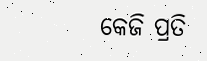କେଜି ପ୍ରତି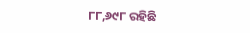୮୮,୬୯୮ ରହିଛି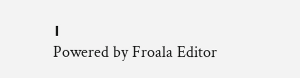।
Powered by Froala Editor